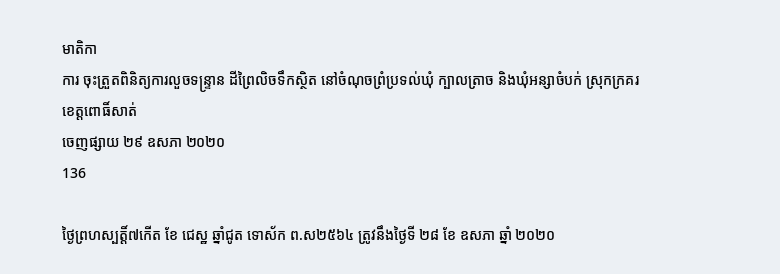មាតិកា
ការ ចុះត្រួតពិនិត្យការលួចទន្រ្ទាន ដីព្រៃលិចទឹកស្ថិត នៅចំណុចព្រំប្រទល់ឃុំ ក្បាលត្រាច និងឃុំអន្សាចំបក់ ស្រុកក្រគរ ខេត្តពោធិ៍សាត់
ចេញផ្សាយ ២៩ ឧសភា ២០២០
136

ថ្ងៃព្រហស្បត្តិ៍៧កើត ខែ ជេស្ឋ ឆ្នាំជូត ទោស័ក ព.ស២៥៦៤ ត្រូវនឹងថ្ងៃទី ២៨ ខែ ឧសភា ឆ្នាំ ២០២០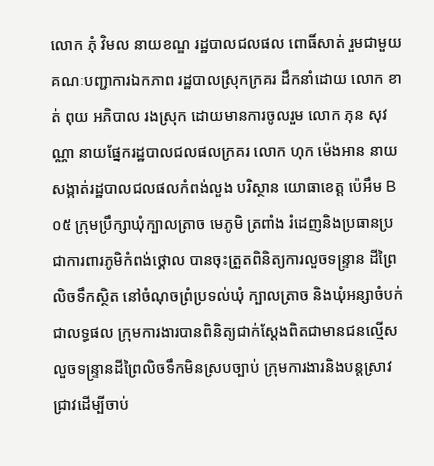លោក ភុំ វិមល នាយខណ្ឌ រដ្ឋបាលជលផល ពោធិ៍សាត់ រួមជាមួយគណៈបញ្ជាការឯកភាព រដ្ឋបាលស្រុកក្រគរ ដឹកនាំដោយ លោក ខាត់ ពុយ អភិបាល រងស្រុក ដោយមានការចូលរួម លោក ភុន សុវណ្ណា នាយផ្នែករដ្ឋបាលជលផលក្រគរ លោក ហុក ម៉េងអាន នាយសង្កាត់រដ្ឋបាលជលផលកំពង់លួង បរិស្ថាន យោធាខេត្ត ប៉េអឹម B០៥ ក្រុមប្រឹក្សាឃុំក្បាលត្រាច មេភូមិ ត្រពាំង រំដេញនិងប្រធានប្រជាការពារភូមិកំពង់ថ្គោល បានចុះត្រួតពិនិត្យការលួចទន្រ្ទាន ដីព្រៃលិចទឹកស្ថិត នៅចំណុចព្រំប្រទល់ឃុំ ក្បាលត្រាច និងឃុំអន្សាចំបក់ ជាលទ្ធផល ក្រុមការងារបានពិនិត្យជាក់ស្ដែងពិតជាមានជនល្មើស លួចទន្រ្ទានដីព្រៃលិចទឹកមិនស្របច្បាប់ ក្រុមការងារនិងបន្តស្រាវជ្រាវដើម្បីចាប់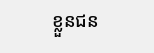ខ្លួនជន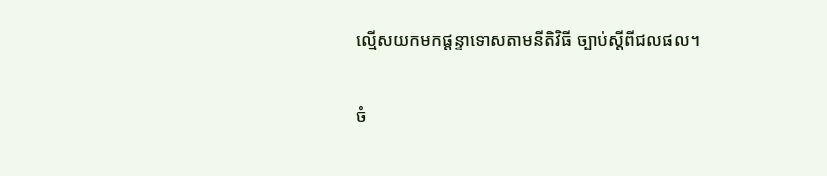ល្មើសយកមកផ្ដន្ទាទោសតាមនីតិវិធី ច្បាប់ស្តីពីជលផល។

ចំ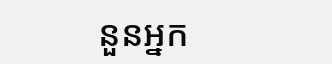នួនអ្នក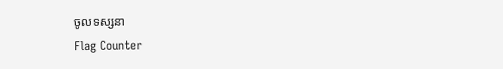ចូលទស្សនា
Flag Counter